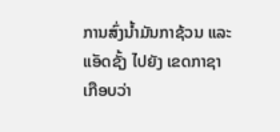ການສົ່ງນ້ຳມັນກາຊ້ວນ ແລະແອັດຊັ້ງ ໄປຍັງ ເຂດກາຊາ ເກືອບວ່າ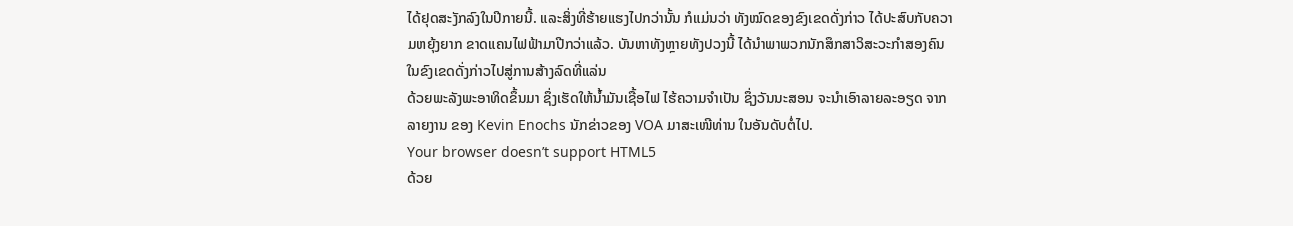ໄດ້ຢຸດສະງັກລົງໃນປີກາຍນີ້. ແລະສິ່ງທີ່ຮ້າຍແຮງໄປກວ່ານັ້ນ ກໍແມ່ນວ່າ ທັງໝົດຂອງຂົງເຂດດັ່ງກ່າວ ໄດ້ປະສົບກັບຄວາມຫຍຸ້ງຍາກ ຂາດແຄນໄຟຟ້າມາປີກວ່າແລ້ວ. ບັນຫາທັງຫຼາຍທັງປວງນີ້ ໄດ້ນຳພາພວກນັກສຶກສາວິສະວະກຳສອງຄົນໃນຂົງເຂດດັ່ງກ່າວໄປສູ່ການສ້າງລົດທີ່ແລ່ນ
ດ້ວຍພະລັງພະອາທິດຂຶ້ນມາ ຊຶ່ງເຮັດໃຫ້ນ້ຳມັນເຊື້ອໄຟ ໄຮ້ຄວາມຈຳເປັນ ຊຶ່ງວັນນະສອນ ຈະນຳເອົາລາຍລະອຽດ ຈາກລາຍງານ ຂອງ Kevin Enochs ນັກຂ່າວຂອງ VOA ມາສະເໜີທ່ານ ໃນອັນດັບຕໍ່ໄປ.
Your browser doesn’t support HTML5
ດ້ວຍ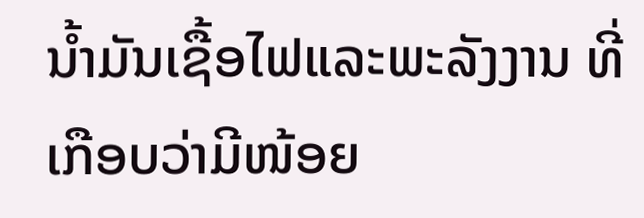ນ້ຳມັນເຊື້ອໄຟແລະພະລັງງານ ທີ່ເກືອບວ່າມີໜ້ອຍ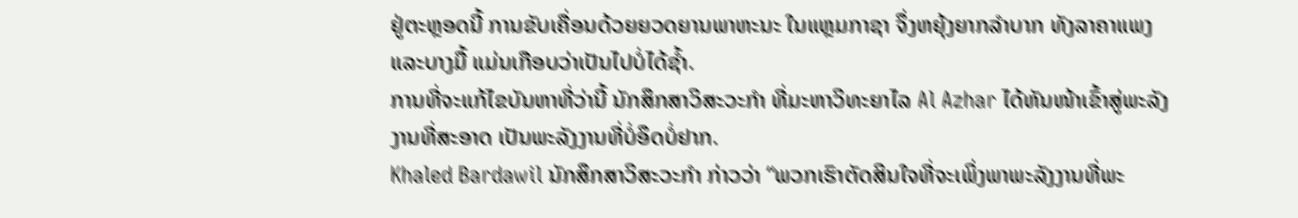ຢູ່ຕະຫຼອດນີ້ ການຂັບເຄື່ອນດ້ວຍຍວດຍານພາຫະນະ ໃນແຫຼມກາຊາ ຈຶ່ງຫຍຸ້ງຍາກລຳບາກ ທັງລາຄາແພງ ແລະບາງມື້ ແມ່ນເກືອບວ່າເປັນໄປບໍ່ໄດ້ຊໍ້າ.
ການທີ່ຈະແກ້ໄຂບັນຫາທີ່ວ່ານີ້ ນັກສຶກສາວິສະວະກຳ ທີ່ມະຫາວິທະຍາໄລ Al Azhar ໄດ້ຫັນໜ້າເຂົ້າສູ່ພະລັງງານທີ່ສະອາດ ເປັນພະລັງງານທີ່ບໍ່ອຶດບໍ່ຢາກ.
Khaled Bardawil ນັກສຶກສາວິສະວະກຳ ກ່າວວ່າ “ພວກເຮົາຕັດສິນໃຈທີ່ຈະເພິ່ງພາພະລັງງານທີ່ພະ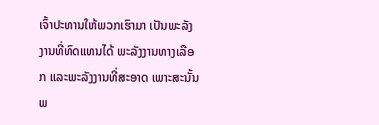ເຈົ້າປະທານໃຫ້ພວກເຮົາມາ ເປັນພະລັງງານທີ່ທົດແທນໄດ້ ພະລັງງານທາງເລືອກ ແລະພະລັງງານທີ່ສະອາດ ເພາະສະນັ້ນ ພ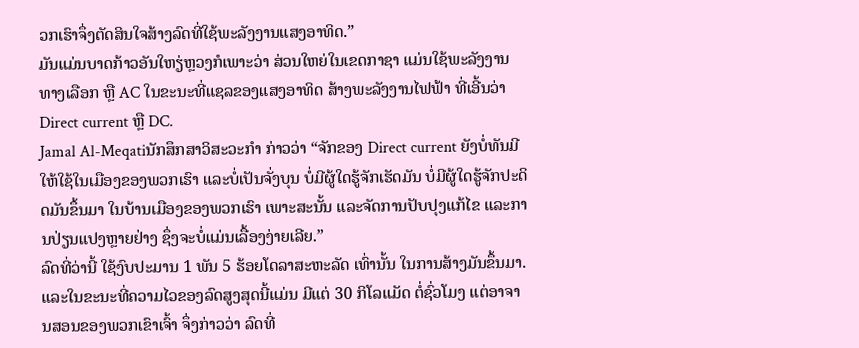ວກເຮົາຈຶ່ງຕັດສິນໃຈສ້າງລົດທີ່ໃຊ້ພະລັງງານແສງອາທິດ.”
ມັນແມ່ນບາດກ້າວອັນໃຫຽ່ຫຼວງກໍເພາະວ່າ ສ່ວນໃຫຍ່ໃນເຂດກາຊາ ແມ່ນໃຊ້ພະລັງງານທາງເລືອກ ຫຼື AC ໃນຂະນະທີ່ແຊລຂອງແສງອາທິດ ສ້າງພະລັງງານໄຟຟ້າ ທີ່ເອີ້ນວ່າ Direct current ຫຼື DC.
Jamal Al-Meqatiນັກສຶກສາວິສະວະກຳ ກ່າວວ່າ “ຈັກຂອງ Direct current ຍັງບໍ່ທັນມີໃຫ້ໃຊ້ໃນເມືອງຂອງພວກເຮົາ ແລະບໍ່ເປັນຈັ່ງບຸນ ບໍ່ມີຜູ້ໃດຮູ້ຈັກເຮັດມັນ ບໍ່ມີຜູ້ໃດຮູ້ຈັກປະດິດມັນຂຶ້ນມາ ໃນບ້ານເມືອງຂອງພວກເຮົາ ເພາະສະນັ້ນ ແລະຈັດການປັບປຸງແກ້ໄຂ ແລະການປ່ຽນແປງຫຼາຍຢ່າງ ຊຶ່ງຈະບໍ່ແມ່ນເລື້ອງງ່າຍເລີຍ.”
ລົດທີ່ວ່ານີ້ ໃຊ້ງົບປະມານ 1 ພັນ 5 ຮ້ອຍໂດລາສະຫະລັດ ເທົ່ານັ້ນ ໃນການສ້າງມັນຂຶ້ນມາ.ແລະໃນຂະນະທີ່ຄວາມໄວຂອງລົດສູງສຸດນີ້ແມ່ນ ມີແຕ່ 30 ກິໂລແມັດ ຕໍ່ຊົ່ວໂມງ ແຕ່ອາຈານສອນຂອງພວກເຂົາເຈົ້າ ຈຶ່ງກ່າວວ່າ ລົດທີ່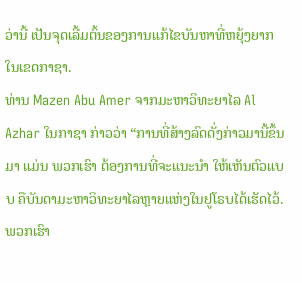ວ່ານີ້ ເປັນຈຸດເລີ້ມຕົ້ນຂອງການແກ້ໄຂບັນຫາທີ່ຫຍຸ້ງຍາກໃນເຂດກາຊາ.
ທ່ານ Mazen Abu Amer ຈາກມະຫາວິທະຍາໄລ Al Azhar ໃນກາຊາ ກ່າວວ່າ “ການທີ່ສ້າງລົດດັ່ງກ່າວມານີ້ຂຶ້ນມາ ແມ່ນ ພວກເຮົາ ຕ້ອງການທີ່ຈະແນະນຳ ໃຫ້ເຫັນຕົວແບບ ຄືບັນດາມະຫາວິທະຍາໄລຫຼາຍແຫ່ງໃນຢູໂຣບໄດ້ເຮັດໄວ້. ພວກເຮົາ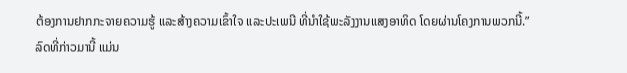ຕ້ອງການຢາກກະຈາຍຄວາມຮູ້ ແລະສ້າງຄວາມເຂົ້າໃຈ ແລະປະເພນີ ທີ່ນຳໃຊ້ພະລັງງານແສງອາທິດ ໂດຍຜ່ານໂຄງການພວກນີ້.”
ລົດທີ່ກ່າວມານີ້ ແມ່ນ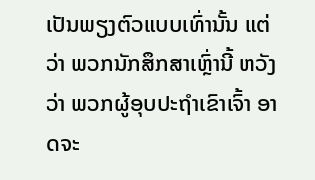ເປັນພຽງຕົວແບບເທົ່ານັ້ນ ແຕ່ວ່າ ພວກນັກສຶກສາເຫຼົ່ານີ້ ຫວັງວ່າ ພວກຜູ້ອຸບປະຖຳເຂົາເຈົ້າ ອາດຈະ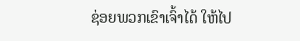ຊ່ອຍພວກເຂົາເຈົ້າໄດ້ ໃຫ້ໄປ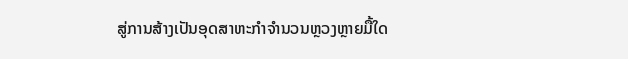ສູ່ການສ້າງເປັນອຸດສາຫະກຳຈຳນວນຫຼວງຫຼາຍມື້ໃດ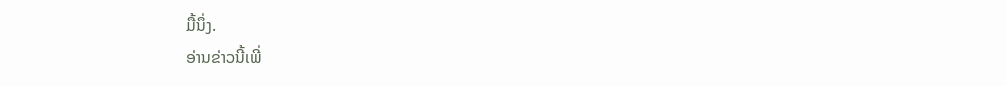ມື້ນຶ່ງ.
ອ່ານຂ່າວນີ້ເພີ່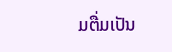ມຕື່ມເປັນ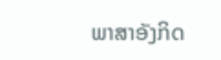ພາສາອັງກິດ